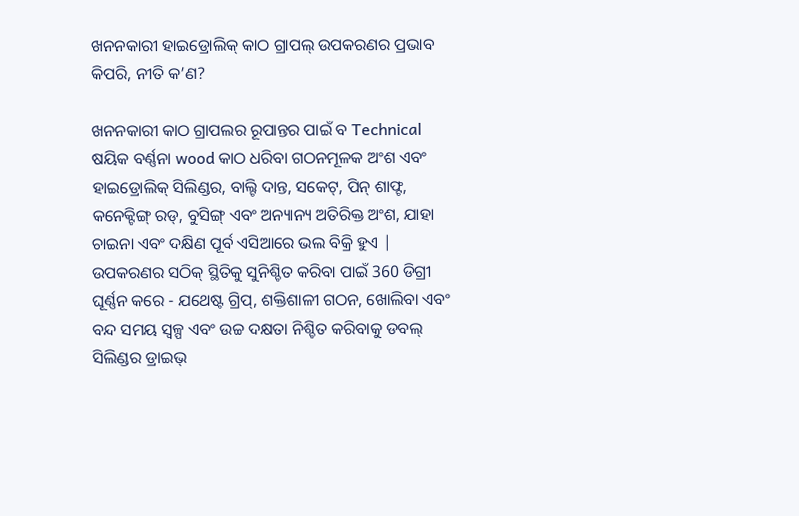ଖନନକାରୀ ହାଇଡ୍ରୋଲିକ୍ କାଠ ଗ୍ରାପଲ୍ ଉପକରଣର ପ୍ରଭାବ କିପରି, ନୀତି କ’ଣ?

ଖନନକାରୀ କାଠ ଗ୍ରାପଲର ରୂପାନ୍ତର ପାଇଁ ବ Technical ଷୟିକ ବର୍ଣ୍ଣନା wood କାଠ ଧରିବା ଗଠନମୂଳକ ଅଂଶ ଏବଂ ହାଇଡ୍ରୋଲିକ୍ ସିଲିଣ୍ଡର, ବାଲ୍ଟି ଦାନ୍ତ, ସକେଟ୍, ପିନ୍ ଶାଫ୍ଟ, କନେକ୍ଟିଙ୍ଗ୍ ରଡ୍, ବୁସିଙ୍ଗ୍ ଏବଂ ଅନ୍ୟାନ୍ୟ ଅତିରିକ୍ତ ଅଂଶ, ଯାହା ଚାଇନା ଏବଂ ଦକ୍ଷିଣ ପୂର୍ବ ଏସିଆରେ ଭଲ ବିକ୍ରି ହୁଏ | ଉପକରଣର ସଠିକ୍ ସ୍ଥିତିକୁ ସୁନିଶ୍ଚିତ କରିବା ପାଇଁ 360 ଡିଗ୍ରୀ ଘୂର୍ଣ୍ଣନ କରେ - ଯଥେଷ୍ଟ ଗ୍ରିପ୍, ଶକ୍ତିଶାଳୀ ଗଠନ, ଖୋଲିବା ଏବଂ ବନ୍ଦ ସମୟ ସ୍ୱଳ୍ପ ଏବଂ ଉଚ୍ଚ ଦକ୍ଷତା ନିଶ୍ଚିତ କରିବାକୁ ଡବଲ୍ ସିଲିଣ୍ଡର ଡ୍ରାଇଭ୍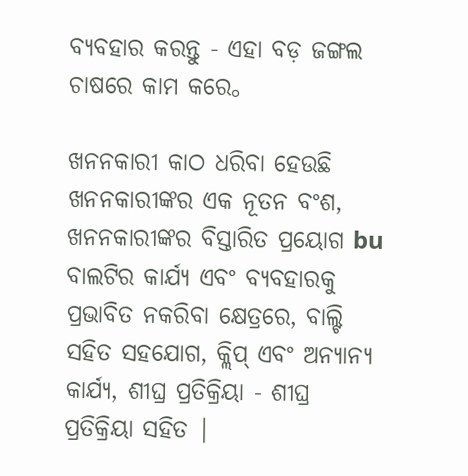ବ୍ୟବହାର କରନ୍ତୁ - ଏହା ବଡ଼ ଜଙ୍ଗଲ ଚାଷରେ କାମ କରେ。

ଖନନକାରୀ କାଠ ଧରିବା ହେଉଛି ଖନନକାରୀଙ୍କର ଏକ ନୂତନ ବଂଶ, ଖନନକାରୀଙ୍କର ବିସ୍ତାରିତ ପ୍ରୟୋଗ bu ବାଲଟିର କାର୍ଯ୍ୟ ଏବଂ ବ୍ୟବହାରକୁ ପ୍ରଭାବିତ ନକରିବା କ୍ଷେତ୍ରରେ, ବାଲ୍ଟି ସହିତ ସହଯୋଗ, କ୍ଲିପ୍ ଏବଂ ଅନ୍ୟାନ୍ୟ କାର୍ଯ୍ୟ, ଶୀଘ୍ର ପ୍ରତିକ୍ରିୟା - ଶୀଘ୍ର ପ୍ରତିକ୍ରିୟା ସହିତ |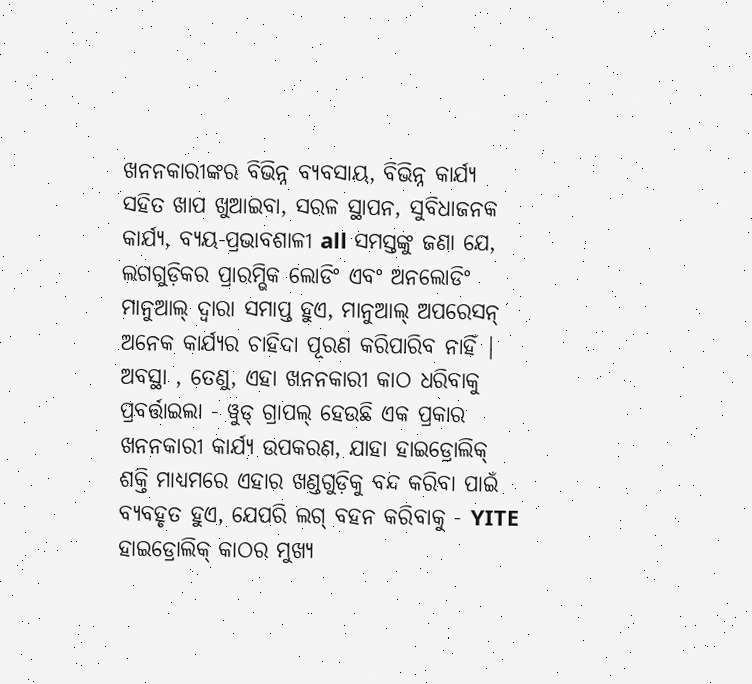ଖନନକାରୀଙ୍କର ବିଭିନ୍ନ ବ୍ୟବସାୟ, ବିଭିନ୍ନ କାର୍ଯ୍ୟ ସହିତ ଖାପ ଖୁଆଇବା, ସରଳ ସ୍ଥାପନ, ସୁବିଧାଜନକ କାର୍ଯ୍ୟ, ବ୍ୟୟ-ପ୍ରଭାବଶାଳୀ all ସମସ୍ତଙ୍କୁ ଜଣା ଯେ, ଲଗଗୁଡ଼ିକର ପ୍ରାରମ୍ଭିକ ଲୋଡିଂ ଏବଂ ଅନଲୋଡିଂ ମାନୁଆଲ୍ ଦ୍ୱାରା ସମାପ୍ତ ହୁଏ, ମାନୁଆଲ୍ ଅପରେସନ୍ ଅନେକ କାର୍ଯ୍ୟର ଚାହିଦା ପୂରଣ କରିପାରିବ ନାହିଁ | ଅବସ୍ଥା , ତେଣୁ, ଏହା ଖନନକାରୀ କାଠ ଧରିବାକୁ ପ୍ରବର୍ତ୍ତାଇଲା - ୱୁଡ୍ ଗ୍ରାପଲ୍ ହେଉଛି ଏକ ପ୍ରକାର ଖନନକାରୀ କାର୍ଯ୍ୟ ଉପକରଣ, ଯାହା ହାଇଡ୍ରୋଲିକ୍ ଶକ୍ତି ମାଧ୍ୟମରେ ଏହାର ଖଣ୍ଡଗୁଡ଼ିକୁ ବନ୍ଦ କରିବା ପାଇଁ ବ୍ୟବହୃତ ହୁଏ, ଯେପରି ଲଗ୍ ବହନ କରିବାକୁ - YITE ହାଇଡ୍ରୋଲିକ୍ କାଠର ମୁଖ୍ୟ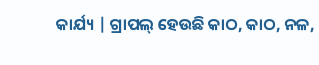କାର୍ଯ୍ୟ | ଗ୍ରାପଲ୍ ହେଉଛି କାଠ, କାଠ, ନଳ,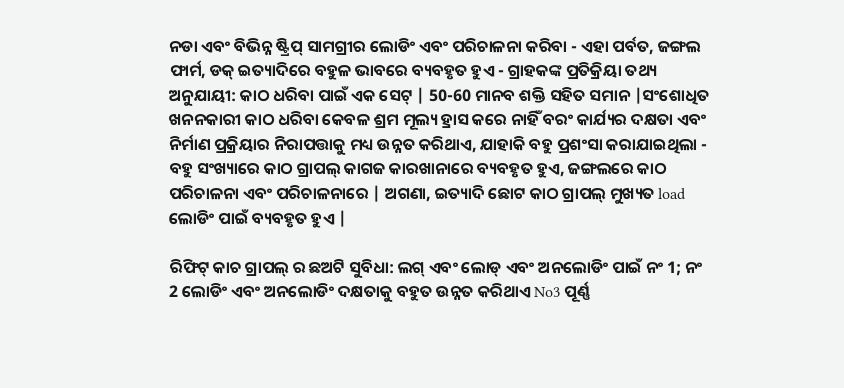ନଡା ଏବଂ ବିଭିନ୍ନ ଷ୍ଟ୍ରିପ୍ ସାମଗ୍ରୀର ଲୋଡିଂ ଏବଂ ପରିଚାଳନା କରିବା - ଏହା ପର୍ବତ, ଜଙ୍ଗଲ ଫାର୍ମ, ଡକ୍ ଇତ୍ୟାଦିରେ ବହୁଳ ଭାବରେ ବ୍ୟବହୃତ ହୁଏ - ଗ୍ରାହକଙ୍କ ପ୍ରତିକ୍ରିୟା ତଥ୍ୟ ଅନୁଯାୟୀ: କାଠ ଧରିବା ପାଇଁ ଏକ ସେଟ୍ | 50-60 ମାନବ ଶକ୍ତି ସହିତ ସମାନ |ସଂଶୋଧିତ ଖନନକାରୀ କାଠ ଧରିବା କେବଳ ଶ୍ରମ ମୂଲ୍ୟ ହ୍ରାସ କରେ ନାହିଁ ବରଂ କାର୍ଯ୍ୟର ଦକ୍ଷତା ଏବଂ ନିର୍ମାଣ ପ୍ରକ୍ରିୟାର ନିରାପତ୍ତାକୁ ମଧ୍ୟ ଉନ୍ନତ କରିଥାଏ, ଯାହାକି ବହୁ ପ୍ରଶଂସା କରାଯାଇଥିଲା - ବହୁ ସଂଖ୍ୟାରେ କାଠ ଗ୍ରାପଲ୍ କାଗଜ କାରଖାନାରେ ବ୍ୟବହୃତ ହୁଏ, ଜଙ୍ଗଲରେ କାଠ ପରିଚାଳନା ଏବଂ ପରିଚାଳନାରେ | ଅଗଣା, ଇତ୍ୟାଦି ଛୋଟ କାଠ ଗ୍ରାପଲ୍ ମୁଖ୍ୟତ load ଲୋଡିଂ ପାଇଁ ବ୍ୟବହୃତ ହୁଏ |

ରିଫିଟ୍ କାଚ ଗ୍ରାପଲ୍ ର ଛଅଟି ସୁବିଧା: ଲଗ୍ ଏବଂ ଲୋଡ୍ ଏବଂ ଅନଲୋଡିଂ ପାଇଁ ନଂ 1; ନଂ 2 ଲୋଡିଂ ଏବଂ ଅନଲୋଡିଂ ଦକ୍ଷତାକୁ ବହୁତ ଉନ୍ନତ କରିଥାଏ No3 ପୂର୍ଣ୍ଣ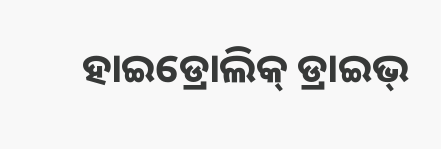ହାଇଡ୍ରୋଲିକ୍ ଡ୍ରାଇଭ୍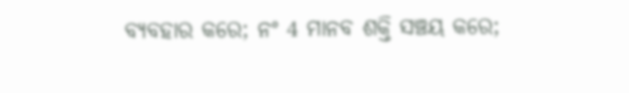ବ୍ୟବହାର କରେ; ନଂ 4 ମାନବ ଶକ୍ତି ସଞ୍ଚୟ କରେ;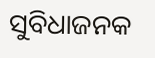ସୁବିଧାଜନକ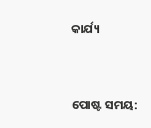କାର୍ଯ୍ୟ


ପୋଷ୍ଟ ସମୟ: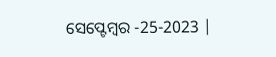ସେପ୍ଟେମ୍ବର -25-2023 |